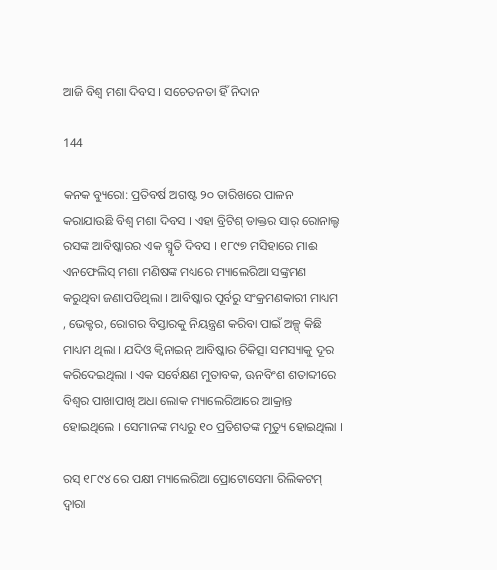ଆଜି ବିଶ୍ୱ ମଶା ଦିବସ । ସଚେତନତା ହିଁ ନିଦାନ

144

କନକ ବ୍ୟୁରୋ: ପ୍ରତିବର୍ଷ ଅଗଷ୍ଟ ୨୦ ତାରିଖରେ ପାଳନ କରାଯାଉଛି ବିଶ୍ୱ ମଶା ଦିବସ । ଏହା ବ୍ରିଟିଶ୍ ଡାକ୍ତର ସାର୍ ରୋନାଲ୍ଡ ରସଙ୍କ ଆବିଷ୍କାରର ଏକ ସ୍ମୃତି ଦିବସ । ୧୮୯୭ ମସିହାରେ ମାଈ ଏନଫେଲିସ୍ ମଶା ମଣିଷଙ୍କ ମଧ୍ୟରେ ମ୍ୟାଲେରିଆ ସଙ୍କ୍ରମଣ କରୁଥିବା ଜଣାପଡିଥିଲା । ଆବିଷ୍କାର ପୂର୍ବରୁ ସଂକ୍ରମଣକାରୀ ମାଧ୍ୟମ , ଭେକ୍ଟର, ରୋଗର ବିସ୍ତାରକୁ ନିୟନ୍ତ୍ରଣ କରିବା ପାଇଁ ଅଳ୍ପ୍ କିଛି ମାଧ୍ୟମ ଥିଲା । ଯଦିଓ କ୍ୱିନାଇନ୍ ଆବିଷ୍କାର ଚିକିତ୍ସା ସମସ୍ୟାକୁ ଦୂର କରିଦେଇଥିଲା । ଏକ ସର୍ବେକ୍ଷଣ ମୁତାବକ, ଊନବିଂଶ ଶତାବ୍ଦୀରେ ବିଶ୍ୱର ପାଖାପାଖି ଅଧା ଲୋକ ମ୍ୟାଲେରିଆରେ ଆକ୍ରାନ୍ତ ହୋଇଥିଲେ । ସେମାନଙ୍କ ମଧ୍ୟରୁ ୧୦ ପ୍ରତିଶତଙ୍କ ମୃତ୍ୟୁ ହୋଇଥିଲା ।

ରସ୍ ୧୮୯୪ ରେ ପକ୍ଷୀ ମ୍ୟାଲେରିଆ ପ୍ରୋଟୋସେମା ରିଲିକଟମ୍ ଦ୍ୱାରା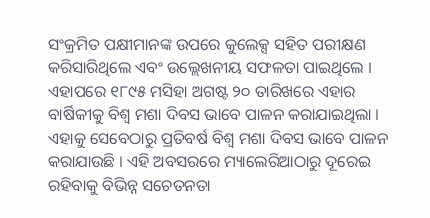ସଂକ୍ରମିତ ପକ୍ଷୀମାନଙ୍କ ଉପରେ କୁଲେକ୍ସ ସହିତ ପରୀକ୍ଷଣ କରିସାରିଥିଲେ ଏବଂ ଉଲ୍ଲେଖନୀୟ ସଫଳତା ପାଇଥିଲେ । ଏହାପରେ ୧୮୯୫ ମସିହା ଅଗଷ୍ଟ ୨୦ ତାରିଖରେ ଏହାର ବାର୍ଷିକୀକୁ ବିଶ୍ୱ ମଶା ଦିବସ ଭାବେ ପାଳନ କରାଯାଇଥିଲା । ଏହାକୁ ସେବେଠାରୁ ପ୍ରତିବର୍ଷ ବିଶ୍ୱ ମଶା ଦିବସ ଭାବେ ପାଳନ କରାଯାଉଛି । ଏହି ଅବସରରେ ମ୍ୟାଲେରିଆଠାରୁ ଦୂରେଇ ରହିବାକୁ ବିଭିନ୍ନ ସଚେତନତା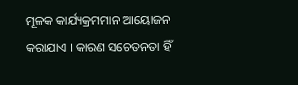ମୂଳକ କାର୍ଯ୍ୟକ୍ରମମାନ ଆୟୋଜନ କରାଯାଏ । କାରଣ ସଚେତନତା ହିଁ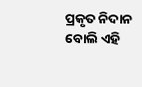ପ୍ରକୃତ ନିଦାନ ବୋଲି ଏହି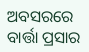ଅବସରରେ ବାର୍ତ୍ତା ପ୍ରସାର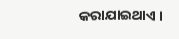କରାଯାଇଥାଏ ।